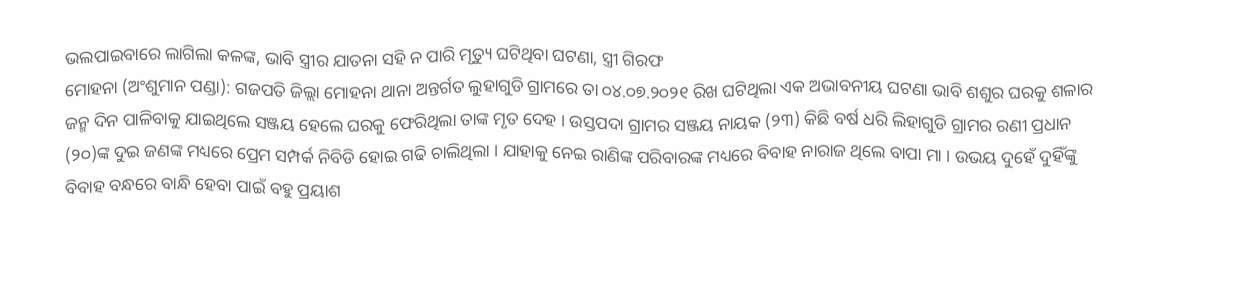ଭଲପାଇବାରେ ଲାଗିଲା କଳଙ୍କ, ଭାବି ସ୍ତ୍ରୀର ଯାତନା ସହି ନ ପାରି ମୃତ୍ୟୁ ଘଟିଥିବା ଘଟଣା, ସ୍ତ୍ରୀ ଗିରଫ
ମୋହନା (ଅଂଶୁମାନ ପଣ୍ଡା): ଗଜପତି ଜିଲ୍ଲା ମୋହନା ଥାନା ଅନ୍ତର୍ଗତ ଲୁହାଗୁଡି ଗ୍ରାମରେ ତା ୦୪.୦୭.୨୦୨୧ ରିଖ ଘଟିଥିଲା ଏକ ଅଭାବନୀୟ ଘଟଣା ଭାବି ଶଶୁର ଘରକୁ ଶଳାର ଜନ୍ମ ଦିନ ପାଳିବାକୁ ଯାଇଥିଲେ ସଞ୍ଜୟ ହେଲେ ଘରକୁ ଫେରିଥିଲା ତାଙ୍କ ମୃତ ଦେହ । ଉସ୍ତପଦା ଗ୍ରାମର ସଞ୍ଜୟ ନାୟକ (୨୩) କିଛି ବର୍ଷ ଧରି ଲିହାଗୁଡି ଗ୍ରାମର ରଣୀ ପ୍ରଧାନ (୨୦)ଙ୍କ ଦୁଇ ଜଣଙ୍କ ମଧ୍ୟରେ ପ୍ରେମ ସମ୍ପର୍କ ନିବିଡି ହୋଇ ଗଢି ଚାଲିଥିଲା । ଯାହାକୁ ନେଇ ରାଣିଙ୍କ ପରିବାରଙ୍କ ମଧ୍ୟରେ ବିବାହ ନାରାଜ ଥିଲେ ବାପା ମା । ଉଭୟ ଦୁହେଁ ଦୁହିଁଙ୍କୁ ବିବାହ ବନ୍ଧରେ ବାନ୍ଧି ହେବା ପାଇଁ ବହୁ ପ୍ରୟାଶ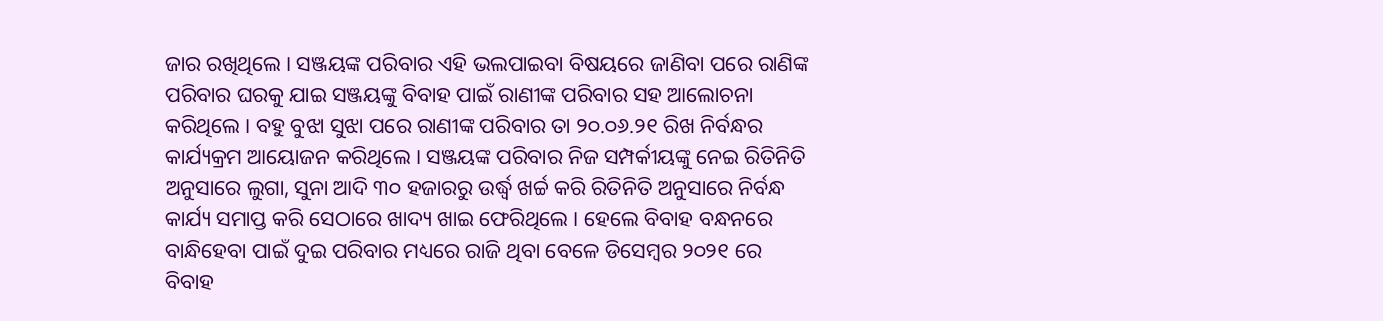ଜାର ରଖିଥିଲେ । ସଞ୍ଜୟଙ୍କ ପରିବାର ଏହି ଭଲପାଇବା ବିଷୟରେ ଜାଣିବା ପରେ ରାଣିଙ୍କ ପରିବାର ଘରକୁ ଯାଇ ସଞ୍ଜୟଙ୍କୁ ବିବାହ ପାଇଁ ରାଣୀଙ୍କ ପରିବାର ସହ ଆଲୋଚନା କରିଥିଲେ । ବହୁ ବୁଝା ସୁଝା ପରେ ରାଣୀଙ୍କ ପରିବାର ତା ୨୦.୦୬.୨୧ ରିଖ ନିର୍ବନ୍ଧର କାର୍ଯ୍ୟକ୍ରମ ଆୟୋଜନ କରିଥିଲେ । ସଞ୍ଜୟଙ୍କ ପରିବାର ନିଜ ସମ୍ପର୍କୀୟଙ୍କୁ ନେଇ ରିତିନିତି ଅନୁସାରେ ଲୁଗା, ସୁନା ଆଦି ୩୦ ହଜାରରୁ ଉର୍ଦ୍ଧ୍ୱ ଖର୍ଚ୍ଚ କରି ରିତିନିତି ଅନୁସାରେ ନିର୍ବନ୍ଧ କାର୍ଯ୍ୟ ସମାପ୍ତ କରି ସେଠାରେ ଖାଦ୍ୟ ଖାଇ ଫେରିଥିଲେ । ହେଲେ ବିବାହ ବନ୍ଧନରେ ବାନ୍ଧିହେବା ପାଇଁ ଦୁଇ ପରିବାର ମଧ୍ୟରେ ରାଜି ଥିବା ବେଳେ ଡିସେମ୍ବର ୨୦୨୧ ରେ ବିବାହ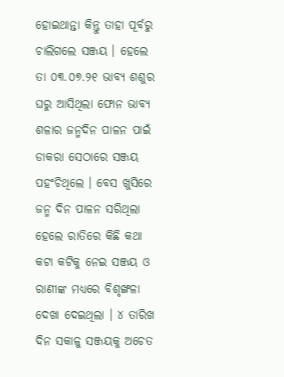ହୋଇଥାନ୍ତା କିନ୍ତୁ ତାହା ପୂର୍ବରୁ ଚାଲିଗଲେ ସଞ୍ଜୟ । ହେଲେ ତା ୦୩.୦୭.୨୧ ଭାବ୍ୟ ଶଶୁର ଘରୁ ଆସିଥିଲା ଫୋନ ଭାବ୍ୟ ଶଳାର ଜନ୍ମଦିନ ପାଳନ ପାଇଁ ଡାକରା ସେଠାରେ ସଞ୍ଜୟ ପହଂଚିଥିଲେ । ବେସ ଖୁସିରେ ଜନ୍ମ ଦିନ ପାଳନ ସରିଥିଲା ହେଲେ ରାତିରେ କିଛି କଥା କଟା କଟିକୁ ନେଇ ସଞ୍ଜୟ ଓ ରାଣୀଙ୍କ ମଧ୍ୟରେ ବିଶୃଙ୍ଖଳା ଦେଖା ଦେଇଥିଲା । ୪ ତାରିଖ ଦିନ ସକାଳୁ ସଞ୍ଜୟକୁ ଅଚେତ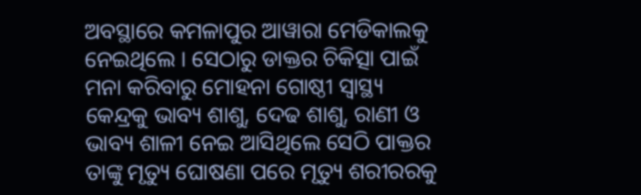ଅବସ୍ଥାରେ କମଳାପୁର ଆୱାରା ମେଡିକାଲକୁ ନେଇଥିଲେ । ସେଠାରୁ ଡାକ୍ତର ଚିକିତ୍ସା ପାଇଁ ମନା କରିବାରୁ ମୋହନା ଗୋଷ୍ଠୀ ସ୍ୱାସ୍ଥ୍ୟ କେନ୍ଦ୍ରକୁ ଭାବ୍ୟ ଶାଶୁ, ଦେଢ ଶାଶୁ, ରାଣୀ ଓ ଭାବ୍ୟ ଶାଳୀ ନେଇ ଆସିଥିଲେ ସେଠି ପାକ୍ତର ତାଙ୍କୁ ମୃତ୍ୟୁ ଘୋଷଣା ପରେ ମୃତ୍ୟୁ ଶରୀରରକୁ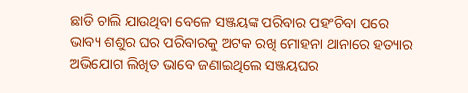ଛାଡି ଚାଲି ଯାଉଥିବା ବେଳେ ସଞ୍ଜୟଙ୍କ ପରିବାର ପହଂଚିବା ପରେ ଭାବ୍ୟ ଶଶୁର ଘର ପରିବାରକୁ ଅଟକ ରଖି ମୋହନା ଥାନାରେ ହତ୍ୟାର ଅଭିଯୋଗ ଲିଖିତ ଭାବେ ଜଣାଇଥିଲେ ସଞ୍ଜୟଘର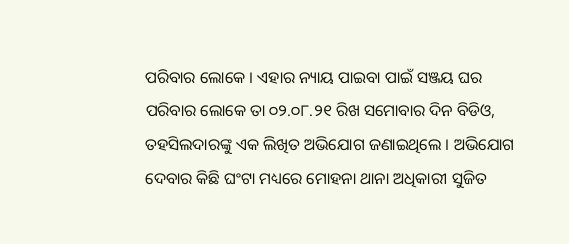ପରିବାର ଲୋକେ । ଏହାର ନ୍ୟାୟ ପାଇବା ପାଇଁ ସଞ୍ଜୟ ଘର ପରିବାର ଲୋକେ ତା ୦୨.୦୮.୨୧ ରିଖ ସମୋବାର ଦିନ ବିଡିଓ, ତହସିଲଦାରଙ୍କୁ ଏକ ଲିଖିତ ଅଭିଯୋଗ ଜଣାଇଥିଲେ । ଅଭିଯୋଗ ଦେବାର କିଛି ଘଂଟା ମଧ୍ୟରେ ମୋହନା ଥାନା ଅଧିକାରୀ ସୁଜିତ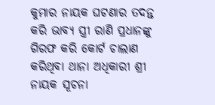କୁମାର ନାୟକ ଘଟଣାର ତଦନ୍ତ କରି ଭାବ୍ୟ ସ୍ତ୍ରୀ ରାଣି ପ୍ରଧାନଙ୍କୁ ଗିରଫ କରି କୋର୍ଟ ଚାଲାଣ କରିଥିବା ଥାନା ଅଧିକାରୀ ଶ୍ରୀ ନାୟକ ସୂଚନା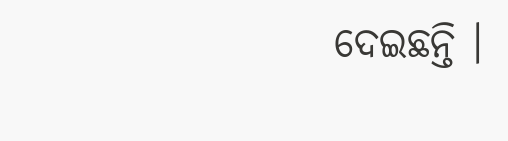ଦେଇଛନ୍ତି ।